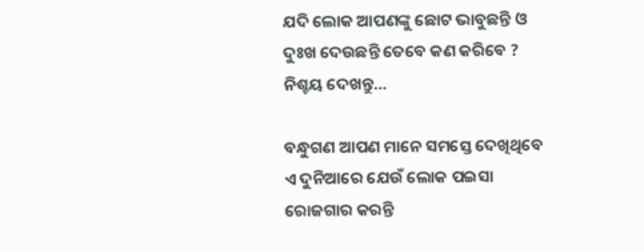ଯଦି ଲୋକ ଆପଣଙ୍କୁ ଛୋଟ ଭାବୁଛନ୍ତି ଓ ଦୁଃଖ ଦେଉଛନ୍ତି ତେବେ କଣ କରିବେ ? ନିଶ୍ଚୟ ଦେଖନ୍ତୁ…

ବନ୍ଧୁଗଣ ଆପଣ ମାନେ ସମସ୍ତେ ଦେଖିଥିବେ ଏ ଦୁନିଆରେ ଯେଉଁ ଲୋକ ପଇସା ରୋଜଗାର କରନ୍ତି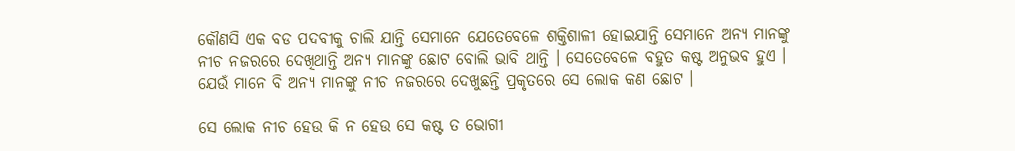କୌଣସି ଏକ ବଡ ପଦବୀକୁ ଚାଲି ଯାନ୍ତି ସେମାନେ ଯେତେବେଳେ ଶକ୍ତିଶାଳୀ ହୋଇଯାନ୍ତି ସେମାନେ ଅନ୍ୟ ମାନଙ୍କୁ ନୀଚ ନଜରରେ ଦେଖିଥାନ୍ତି ଅନ୍ୟ ମାନଙ୍କୁ ଛୋଟ ବୋଲି ଭାବି ଥାନ୍ତି । ସେତେବେଳେ ବହୁତ କଷ୍ଟ ଅନୁଭବ ହୁଏ । ଯେଉଁ ମାନେ ବି ଅନ୍ୟ ମାନଙ୍କୁ ନୀଚ ନଜରରେ ଦେଖୁଛନ୍ତି ପ୍ରକୃତରେ ସେ ଲୋକ କଣ ଛୋଟ ।

ସେ ଲୋକ ନୀଚ ହେଉ କି ନ ହେଉ ସେ କଷ୍ଟ ତ ଭୋଗୀ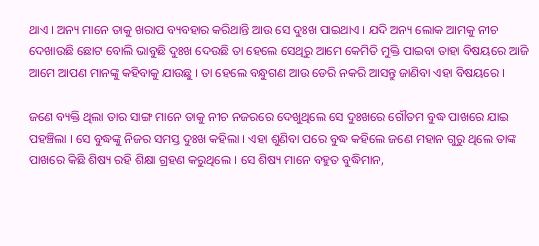ଥାଏ । ଅନ୍ୟ ମାନେ ତାକୁ ଖରାପ ବ୍ୟବହାର କରିଥାନ୍ତି ଆଉ ସେ ଦୁଃଖ ପାଇଥାଏ । ଯଦି ଅନ୍ୟ ଲୋକ ଆମକୁ ନୀଚ ଦେଖାଉଛି ଛୋଟ ବୋଲି ଭାବୁଛି ଦୁଃଖ ଦେଉଛି ତା ହେଲେ ସେଥିରୁ ଆମେ କେମିତି ମୁକ୍ତି ପାଇବା ତାହା ବିଷୟରେ ଆଜି ଆମେ ଆପଣ ମାନଙ୍କୁ କହିବାକୁ ଯାଉଛୁ । ତା ହେଲେ ବନ୍ଧୁଗଣ ଆଉ ଡେରି ନକରି ଆସନ୍ତୁ ଜାଣିବା ଏହା ବିଷୟରେ ।

ଜଣେ ବ୍ୟକ୍ତି ଥିଲା ତାର ସାଙ୍ଗ ମାନେ ତାକୁ ନୀଚ ନଜରରେ ଦେଖୁଥିଲେ ସେ ଦୁଃଖରେ ଗୌତମ ବୁଦ୍ଧ ପାଖରେ ଯାଇ ପହଞ୍ଚିଲା । ସେ ବୁଦ୍ଧଙ୍କୁ ନିଜର ସମସ୍ତ ଦୁଃଖ କହିଲା । ଏହା ଶୁଣିବା ପରେ ବୁଦ୍ଧ କହିଲେ ଜଣେ ମହାନ ଗୁରୁ ଥିଲେ ତାଙ୍କ ପାଖରେ କିଛି ଶିଷ୍ୟ ରହି ଶିକ୍ଷା ଗ୍ରହଣ କରୁଥିଲେ । ସେ ଶିଷ୍ୟ ମାନେ ବହୁତ ବୁଦ୍ଧିମାନ,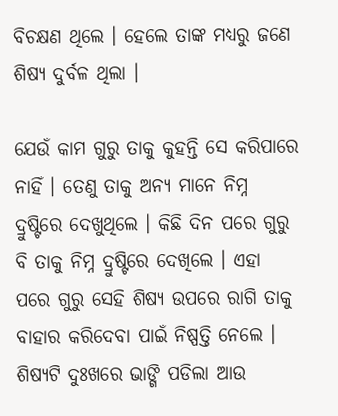ବିଚକ୍ଷଣ ଥିଲେ । ହେଲେ ତାଙ୍କ ମଧ୍ୟରୁ ଜଣେ ଶିଷ୍ୟ ଦୁର୍ବଳ ଥିଲା ।

ଯେଉଁ କାମ ଗୁରୁ ତାକୁ କୁହନ୍ତି ସେ କରିପାରେ ନାହିଁ । ତେଣୁ ତାକୁ ଅନ୍ୟ ମାନେ ନିମ୍ନ ଦ୍ରୁଷ୍ଟିରେ ଦେଖୁଥିଲେ । କିଛି ଦିନ ପରେ ଗୁରୁ ବି ତାକୁ ନିମ୍ନ ଦ୍ରୁଷ୍ଟିରେ ଦେଖିଲେ । ଏହା ପରେ ଗୁରୁ ସେହି ଶିଷ୍ୟ ଉପରେ ରାଗି ତାକୁ ବାହାର କରିଦେବା ପାଇଁ ନିଷ୍ପତ୍ତି ନେଲେ । ଶିଷ୍ୟଟି ଦୁଃଖରେ ଭାଙ୍ଗି ପଡିଲା ଆଉ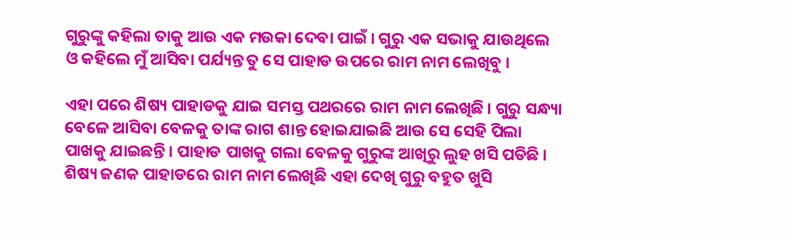ଗୁରୁଙ୍କୁ କହିଲା ତାକୁ ଆଉ ଏକ ମଉକା ଦେବା ପାଇଁ । ଗୁରୁ ଏକ ସଭାକୁ ଯାଉଥିଲେ ଓ କହିଲେ ମୁଁ ଆସିବା ପର୍ଯ୍ୟନ୍ତ ତୁ ସେ ପାହାଡ ଉପରେ ରାମ ନାମ ଲେଖିବୁ ।

ଏହା ପରେ ଶିଷ୍ୟ ପାହାଡକୁ ଯାଇ ସମସ୍ତ ପଥରରେ ରାମ ନାମ ଲେଖିଛି । ଗୁରୁ ସନ୍ଧ୍ୟା ବେଳେ ଆସିବା ବେଳକୁ ତାଙ୍କ ରାଗ ଶାନ୍ତ ହୋଇଯାଇଛି ଆଉ ସେ ସେହି ପିଲା ପାଖକୁ ଯାଇଛନ୍ତି । ପାହାଡ ପାଖକୁ ଗଲା ବେଳକୁ ଗୁରୁଙ୍କ ଆଖିରୁ ଲୁହ ଖସି ପଡିଛି । ଶିଷ୍ୟ ଜଣକ ପାହାଡରେ ରାମ ନାମ ଲେଖିଛି ଏହା ଦେଖି ଗୁରୁ ବହୁତ ଖୁସି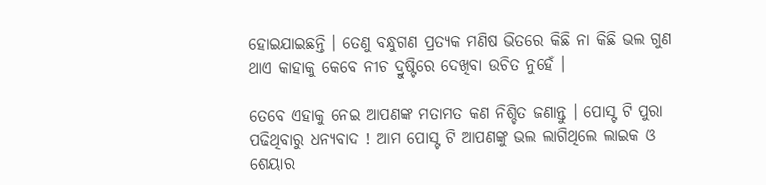ହୋଇଯାଇଛନ୍ତି । ତେଣୁ ବନ୍ଧୁଗଣ ପ୍ରତ୍ୟକ ମଣିଷ ଭିତରେ କିଛି ନା କିଛି ଭଲ ଗୁଣ ଥାଏ କାହାକୁ କେବେ ନୀଚ ଦ୍ରୁଷ୍ଟିରେ ଦେଖିବା ଉଚିତ ନୁହେଁ ।

ତେବେ ଏହାକୁ ନେଇ ଆପଣଙ୍କ ମତାମତ କଣ ନିଶ୍ଚିତ ଜଣାନ୍ତୁ । ପୋସ୍ଟ ଟି ପୁରା ପଢିଥିବାରୁ ଧନ୍ୟବାଦ ! ଆମ ପୋସ୍ଟ ଟି ଆପଣଙ୍କୁ ଭଲ ଲାଗିଥିଲେ ଲାଇକ ଓ ଶେୟାର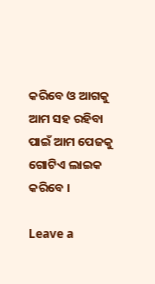କରିବେ ଓ ଆଗକୁ ଆମ ସହ ରହିବା ପାଇଁ ଆମ ପେଜକୁ ଗୋଟିଏ ଲାଇକ କରିବେ ।

Leave a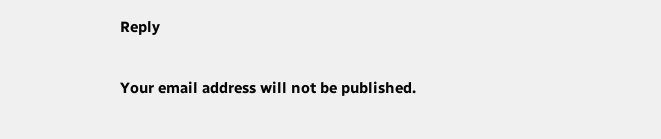Reply

Your email address will not be published.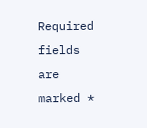Required fields are marked *